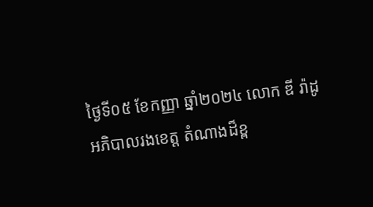ថ្ងៃទី០៥ ខែកញ្ញា ឆ្នាំ២០២៤ លោក ឌី រ៉ាដូ អភិបាលរងខេត្ត តំណាងដ៏ខ្ព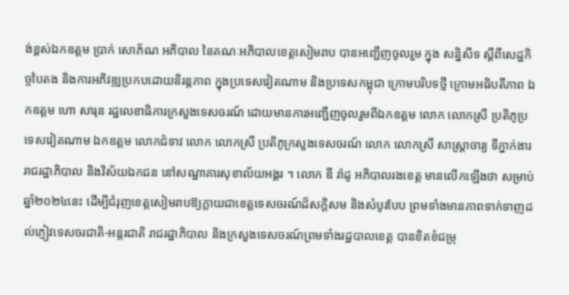ង់ខ្ពស់ឯកឧត្តម ប្រាក់ សោភ័ណ អភិបាល នៃគណៈអភិបាលខេត្តសៀមរាប បានអញ្ជេីញចូលរួម ក្នុង សន្និសីទ ស្ដីពីសេដ្ឋកិច្ចបៃតង និងការអភិវឌ្ឍប្រកបដោយនិរន្តភាព ក្នុងប្រទេសវៀតណាម និងប្រទេសកម្ពុជា ក្រោមបរិបទថ្មី ក្រោមអធិបតីភាព ឯកឧត្តម ហោ សារុន រដ្ឋលេខាធិការក្រសួងទេសចរណ៍ ដោយមានការអញ្ជេីញចូលរួមពីឯកឧត្តម លោក លោកស្រី ប្រតិភូប្រទេសវៀតណាម ឯកឧត្តម លោកជំទាវ លោក លោកស្រី ប្រតិភូក្រសួងទេសចរណ៍ លោក លោកស្រី សាស្ត្រាចារ្យ ទីភ្នាក់ងាររាជរដ្ឋាភិបាល និងវិស័យឯកជន នៅសណ្ឋាគារសុខាល័យអង្គរ ។ លោក ឌី រ៉ាដូ អភិបាលរងខេត្ត មានលេីកឡេីងថា សម្រាប់ឆ្នាំ២០២៤នេះ ដើម្បីជំរុញខេត្តសៀមរាបឱ្យក្លាយជាខេត្តទេសចរណ៍ដ៏សក្តិសម និងសំបូរបែប ព្រមទាំងមានភាពទាក់ទាញដល់ភ្ញៀវទេសចរជាតិ-អន្តរជាតិ រាជរដ្ឋាភិបាល និងក្រសួងទេសចរណ៍ព្រមទាំងរដ្ឋបាលខេត្ត បានខិតខំជម្រុ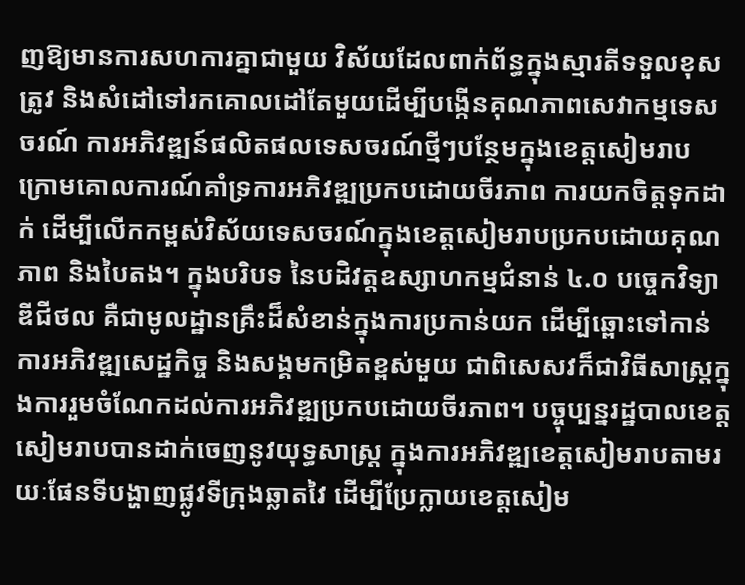ញឱ្យមានការសហការគ្នាជាមួយ វិស័យដែលពាក់ព័ន្ធក្នុងស្មារតីទទួលខុសត្រូវ និងសំដៅទៅរកគោលដៅតែមួយដើម្បីបង្កើនគុណភាពសេវាកម្មទេសចរណ៍ ការអភិវឌ្ឍន៍ផលិតផលទេសចរណ៍ថ្មីៗបន្ថែមក្នុងខេត្តសៀមរាប ក្រោមគោលការណ៍គាំទ្រការអភិវឌ្ឍប្រកបដោយចីរភាព ការយកចិត្តទុកដាក់ ដើម្បីលើកកម្ពស់វិស័យទេសចរណ៍ក្នុងខេត្តសៀមរាបប្រកបដោយគុណភាព និងបៃតង។ ក្នុងបរិបទ នៃបដិវត្តឧស្សាហកម្មជំនាន់ ៤.០ បច្ចេកវិទ្យាឌីជីថល គឺជាមូលដ្ឋានគ្រឹះដ៏សំខាន់ក្នុងការប្រកាន់យក ដើម្បីឆ្ពោះទៅកាន់ការអភិវឌ្ឍសេដ្ឋកិច្ច និងសង្គមកម្រិតខ្ពស់មួយ ជាពិសេសវក៏ជាវិធីសាស្រ្តក្នុងការរួមចំណែកដល់ការអភិវឌ្ឍប្រកបដោយចីរភាព។ បច្ចុប្បន្នរដ្ឋបាលខេត្តសៀមរាបបានដាក់ចេញនូវយុទ្ធសាស្រ្ត ក្នុងការអភិវឌ្ឍខេត្តសៀមរាបតាមរយៈផែនទីបង្ហាញផ្លូវទីក្រុងឆ្លាតវៃ ដើម្បីប្រែក្លាយខេត្តសៀម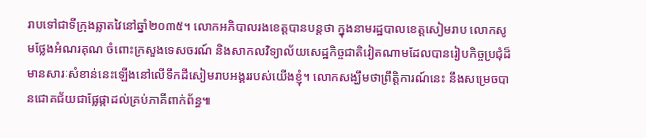រាបទៅជាទីក្រុងឆ្លាតវៃនៅឆ្នាំ២០៣៥។ លោកអភិបាលរងខេត្តបានបន្តថា ក្នុងនាមរដ្ឋបាលខេត្តសៀមរាប លោកសូមថ្លែងអំណរគុណ ចំពោះក្រសួងទេសចរណ៍ និងសាកលវិទ្យាល័យសេដ្ឋកិច្ចជាតិវៀតណាមដែលបានរៀបកិច្ចប្រជុំដ៏មានសារៈសំខាន់នេះឡើងនៅលើទឹកដីសៀមរាបអង្គររបស់យើងខ្ញុំ។ លោកសង្ឃឹមថាព្រឹត្តិការណ៍នេះ នឹងសម្រេចបានជោគជ័យជាផ្លែផ្កាដល់គ្រប់ភាគីពាក់ព័ន្ធ៕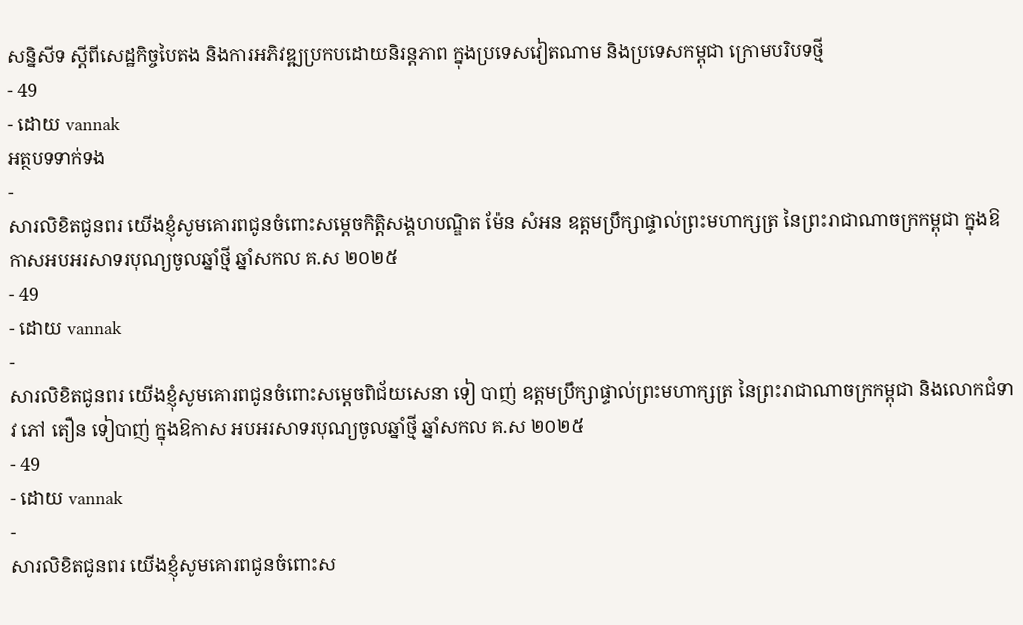សន្និសីទ ស្ដីពីសេដ្ឋកិច្ចបៃតង និងការអភិវឌ្ឍប្រកបដោយនិរន្តភាព ក្នុងប្រទេសវៀតណាម និងប្រទេសកម្ពុជា ក្រោមបរិបទថ្មី
- 49
- ដោយ vannak
អត្ថបទទាក់ទង
-
សារលិខិតជូនពរ យេីងខ្ញុំសូមគោរពជូនចំពោះសម្តេចកិត្តិសង្គហបណ្ឌិត ម៉ែន សំអន ឧត្តមប្រឹក្សាផ្ទាល់ព្រះមហាក្សត្រ នៃព្រះរាជាណាចក្រកម្ពុជា ក្នុងឱកាសអបអរសាទរបុណ្យចូលឆ្នាំថ្មី ឆ្នាំសកល គ.ស ២០២៥
- 49
- ដោយ vannak
-
សារលិខិតជូនពរ យេីងខ្ញុំសូមគោរពជូនចំពោះសម្តេចពិជ័យសេនា ទៀ បាញ់ ឧត្តមប្រឹក្សាផ្ទាល់ព្រះមហាក្សត្រ នៃព្រះរាជាណាចក្រកម្ពុជា និងលោកជំទាវ ភៅ តឿន ទៀបាញ់ ក្នុងឱកាស អបអរសាទរបុណ្យចូលឆ្នាំថ្មី ឆ្នាំសកល គ.ស ២០២៥
- 49
- ដោយ vannak
-
សារលិខិតជូនពរ យេីងខ្ញុំសូមគោរពជូនចំពោះស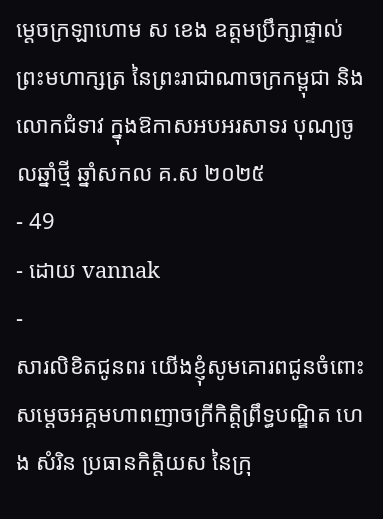ម្តេចក្រឡាហោម ស ខេង ឧត្តមប្រឹក្សាផ្ទាល់ព្រះមហាក្សត្រ នៃព្រះរាជាណាចក្រកម្ពុជា និងលោកជំទាវ ក្នុងឱកាសអបអរសាទរ បុណ្យចូលឆ្នាំថ្មី ឆ្នាំសកល គ.ស ២០២៥
- 49
- ដោយ vannak
-
សារលិខិតជូនពរ យេីងខ្ញុំសូមគោរពជូនចំពោះសម្តេចអគ្គមហាពញាចក្រីកិត្តិព្រឹទ្ធបណ្ឌិត ហេង សំរិន ប្រធានកិត្តិយស នៃក្រុ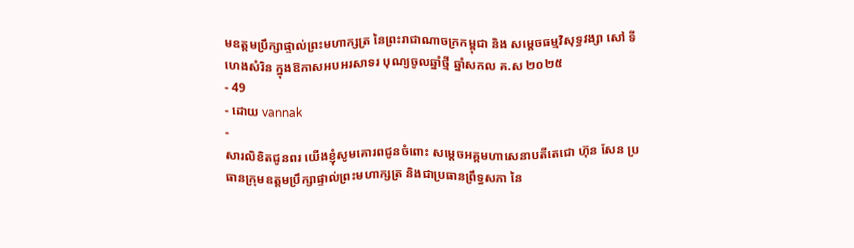មឧត្តមប្រឹក្សាផ្ទាល់ព្រះមហាក្សត្រ នៃព្រះរាជាណាចក្រកម្ពុជា និង សម្តេចធម្មវិសុទ្ធវង្សា សៅ ទី ហេងសំរិន ក្នុងឱកាសអបអរសាទរ បុណ្យចូលឆ្នាំថ្មី ឆ្នាំសកល គ.ស ២០២៥
- 49
- ដោយ vannak
-
សារលិខិតជូនពរ យេីងខ្ញុំសូមគោរពជូនចំពោះ សម្តេចអគ្គមហាសេនាបតីតេជោ ហ៊ុន សែន ប្រធានក្រុមឧត្តមប្រឹក្សាផ្ទាល់ព្រះមហាក្សត្រ និងជាប្រធានព្រឹទ្ធសភា នៃ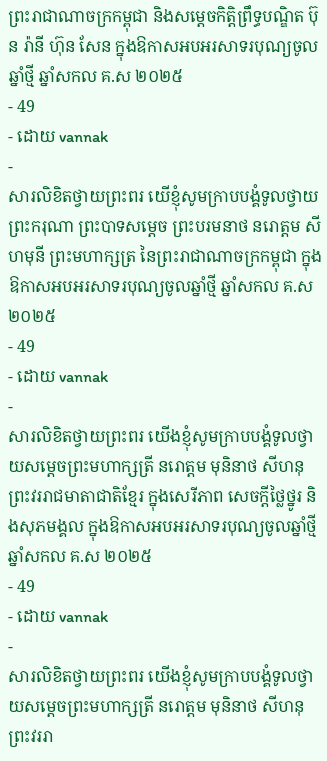ព្រះរាជាណាចក្រកម្ពុជា និងសម្តេចកិត្តិព្រឹទ្ធបណ្ឌិត ប៊ុន រ៉ានី ហ៊ុន សែន ក្នុងឱកាសអបអរសាទរបុណ្យចូលឆ្នាំថ្មី ឆ្នាំសកល គ.ស ២០២៥
- 49
- ដោយ vannak
-
សារលិខិតថ្វាយព្រះពរ យេីខ្ញុំសូមក្រាបបង្គំទូលថ្វាយព្រះករុណា ព្រះបាទសម្តេច ព្រះបរមនាថ នរោត្តម សីហមុនី ព្រះមហាក្សត្រ នៃព្រះរាជាណាចក្រកម្ពុជា ក្នុងឱកាសអបអរសាទរបុណ្យចូលឆ្នាំថ្មី ឆ្នាំសកល គ.ស ២០២៥
- 49
- ដោយ vannak
-
សារលិខិតថ្វាយព្រះពរ យេីងខ្ញុំសូមក្រាបបង្គំទូលថ្វាយសម្តេចព្រះមហាក្សត្រី នរោត្តម មុនិនាថ សីហនុ ព្រះវររាជមាតាជាតិខ្មែរ ក្នុងសេរីភាព សេចក្តីថ្លៃថ្នូរ និងសុភមង្គល ក្នុងឱកាសអបអរសាទរបុណ្យចូលឆ្នាំថ្មី ឆ្នាំសកល គ.ស ២០២៥
- 49
- ដោយ vannak
-
សារលិខិតថ្វាយព្រះពរ យេីងខ្ញុំសូមក្រាបបង្គំទូលថ្វាយសម្តេចព្រះមហាក្សត្រី នរោត្តម មុនិនាថ សីហនុ ព្រះវររា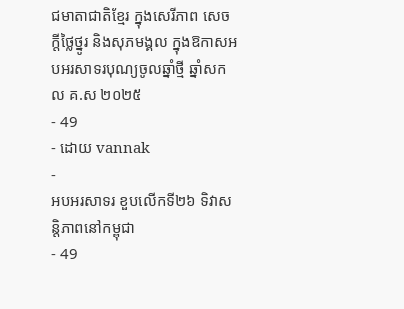ជមាតាជាតិខ្មែរ ក្នុងសេរីភាព សេចក្តីថ្លៃថ្នូរ និងសុភមង្គល ក្នុងឱកាសអបអរសាទរបុណ្យចូលឆ្នាំថ្មី ឆ្នាំសកល គ.ស ២០២៥
- 49
- ដោយ vannak
-
អបអរសាទរ ខួបលើកទី២៦ ទិវាសន្តិភាពនៅកម្ពុជា
- 49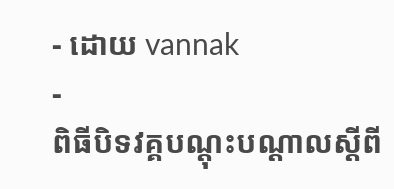- ដោយ vannak
-
ពិធីបិទវគ្គបណ្តុះបណ្តាលស្តីពី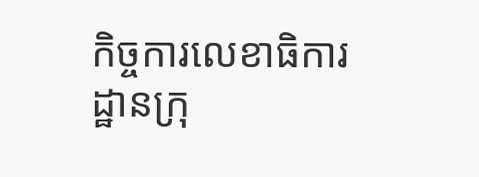កិច្ចការលេខាធិការដ្ឋានក្រុ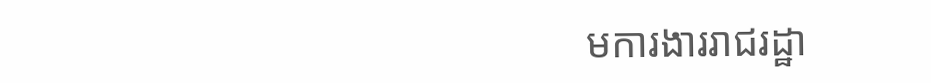មការងាររាជរដ្ឋា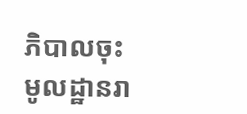ភិបាលចុះមូលដ្ឋានរា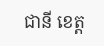ជានី ខេត្ត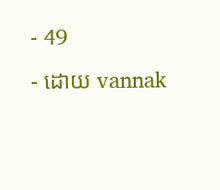- 49
- ដោយ vannak